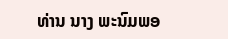ທ່ານ ນາງ ພະນົມພອ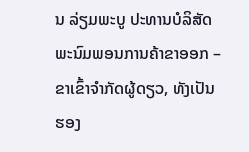ນ ລ່ຽມພະບູ ປະທານບໍລິສັດພະນົມພອນການຄ້າຂາອອກ – ຂາເຂົ້າຈຳກັດຜູ້ດຽວ, ທັງເປັນຮອງ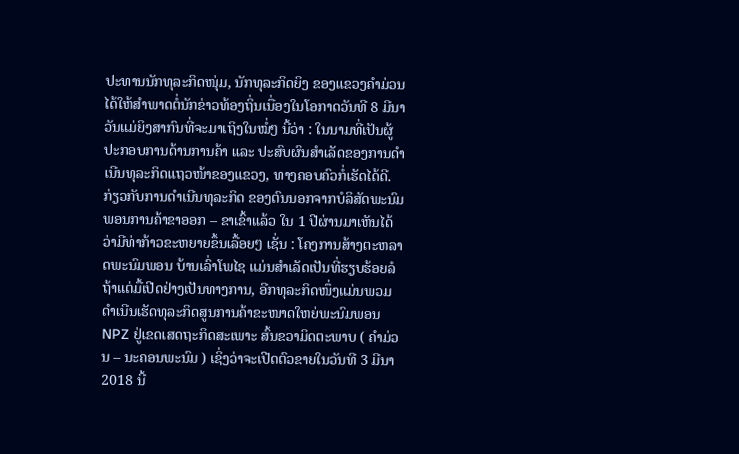ປະທານນັກທຸລະກິດໜຸ່ມ, ນັກທຸລະກິດຍິງ ຂອງແຂວງຄຳມ່ວນ ໄດ້ໃຫ້ສຳພາດຕໍ່ນັກຂ່າວທ້ອງຖິ່ນເນື່ອງໃນໂອກາດວັນທີ 8 ມີນາ ວັນແມ່ຍິງສາກົນທີ່ຈະມາເຖິງໃນໝໍ່ໆ ນີ້ວ່າ : ໃນນາມທີ່ເປັນຜູ້ປະກອບການດ້ານການຄ້າ ແລະ ປະສົບຜົນສຳເລັດຂອງການດຳເນີນທຸລະກິດແຖວໜ້າຂອງແຂວງ, ທາງຄອບຄົວກໍ່ເຮັດໄດ້ດີ. ກ່ຽວກັບການດຳເນີນທຸລະກິດ ຂອງຕົນນອກຈາກບໍລິສັດພະນົມພອນການຄ້າຂາອອກ – ຂາເຂົ້າແລ້ວ ໃນ 1 ປີຜ່ານມາເຫັນໄດ້ວ່າມີທ່າກ້າວຂະຫຍາຍຂຶ້ນເລື້ອຍໆ ເຊັ່ນ : ໂຄງການສ້າງຕະຫລາດພະນົມພອນ ບ້ານເລົ່າໂພໄຊ ແມ່ນສຳເລັດເປັນທີ່ຮຽບຮ້ອຍລໍຖ້າແຕ່ມື້ເປີດຢ່າງເປັນທາງການ, ອີກທຸລະກິດໜຶ່ງແມ່ນພວມດຳເນີນເຮັດທຸລະກິດສູນການຄ້າຂະໜາດໃຫຍ່ພະນົມພອນ NPZ ຢູ່ເຂດເສດຖະກິດສະເພາະ ສົ້ນຂວາມິດຕະພາບ ( ຄຳມ່ວນ – ນະຄອນພະນົມ ) ເຊິ່ງວ່າຈະເປີດຕົວຂາຍໃນວັນທີ 3 ມີນາ 2018 ນີ້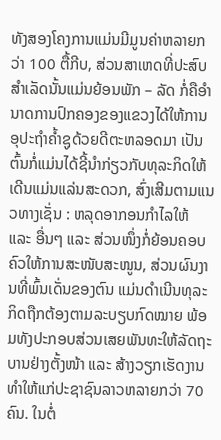ທັງສອງໂຄງການແມ່ນມີມູນຄ່າຫລາຍກວ່າ 100 ຕື້ກີບ, ສ່ວນສາເຫດທີ່ປະສົບສຳເລັດນັ້ນແມ່ນຍ້ອນພັກ – ລັດ ກໍ່ຄືອຳນາດການປົກຄອງຂອງແຂວງໄດ້ໃຫ້ການອຸປະຖຳຄໍ້າຊູດ້ວຍດີຕະຫລອດມາ ເປັນຕົ້ນກໍ່ແມ່ນໄດ້ຊີ້ນຳກ່ຽວກັບທຸລະກິດໃຫ້ເດີນແມ່ນແລ່ນສະດວກ, ສົ່ງເສີມຕາມແນວທາງເຊັ່ນ : ຫລຸດອາກອນກຳໄລໃຫ້ ແລະ ອື່ນໆ ແລະ ສ່ວນໜຶ່ງກໍ່ຍ້ອນຄອບຄົວໃຫ້ການສະໜັບສະໜູນ, ສ່ວນຜົນງານທີ່ພົ້ນເດັ່ນຂອງຕົນ ແມ່ນດຳເນີນທຸລະກິດຖືກຕ້ອງຕາມລະບຽບກົດໝາຍ ພ້ອມທັງປະກອບສ່ວນເສຍພັນທະໃຫ້ລັດຖະບານຢ່າງຕັ້ງໜ້າ ແລະ ສ້າງວຽກເຮັດງານທຳໃຫ້ແກ່ປະຊາຊົນລາວຫລາຍກວ່າ 70 ຄົນ. ໃນຕໍ່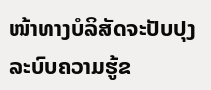ໜ້າທາງບໍລິສັດຈະປັບປຸງລະບົບຄວາມຮູ້ຂ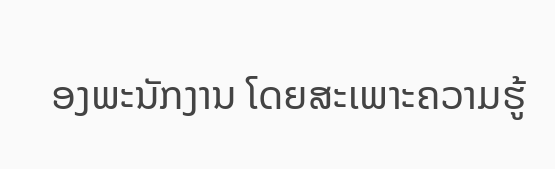ອງພະນັກງານ ໂດຍສະເພາະຄວາມຮູ້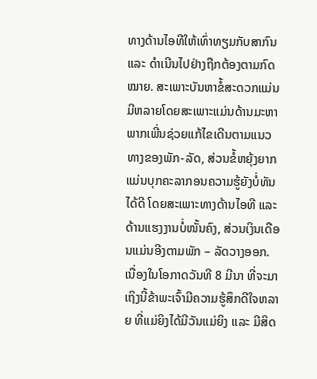ທາງດ້ານໄອທີໃຫ້ເທົ່າທຽມກັບສາກົນ ແລະ ດຳເນີນໄປຢ່າງຖືກຕ້ອງຕາມກົດໝາຍ. ສະເພາະບັນຫາຂໍ້ສະດວກແມ່ນມີຫລາຍໂດຍສະເພາະແມ່ນດ້ານມະຫາພາກເພີ່ນຊ່ວຍແກ້ໄຂເດີນຕາມແນວທາງຂອງພັກ-ລັດ, ສ່ວນຂໍ້ຫຍຸ້ງຍາກແມ່ນບຸກຄະລາກອນຄວາມຮູ້ຍັງບໍ່ທັນໄດ້ດີ ໂດຍສະເພາະທາງດ້ານໄອທີ ແລະ ດ້ານແຮງງານບໍ່ໜັ້ນຄົງ, ສ່ວນເງິນເດືອນແມ່ນອີງຕາມພັກ – ລັດວາງອອກ.
ເນື່ອງໃນໂອກາດວັນທີ 8 ມີນາ ທີ່ຈະມາເຖິງນີ້ຂ້າພະເຈົ້າມີຄວາມຮູ້ສຶກດີໃຈຫລາຍ ທີ່ແມ່ຍິງໄດ້ມີວັນແມ່ຍິງ ແລະ ມີສິດ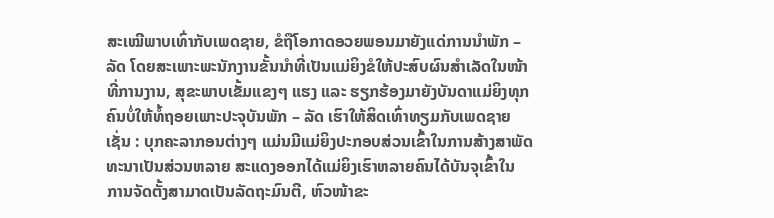ສະເໝີພາບເທົ່າກັບເພດຊາຍ, ຂໍຖືໂອກາດອວຍພອນມາຍັງແດ່ການນຳພັກ – ລັດ ໂດຍສະເພາະພະນັກງານຂັ້ນນຳທີ່ເປັນແມ່ຍິງຂໍໃຫ້ປະສົບຜົນສຳເລັດໃນໜ້າທີ່ການງານ, ສຸຂະພາບເຂັ້ມແຂງໆ ແຮງ ແລະ ຮຽກຮ້ອງມາຍັງບັນດາແມ່ຍິງທຸກຄົນບໍ່ໃຫ້ທໍ້ຖອຍເພາະປະຈຸບັນພັກ – ລັດ ເຮົາໃຫ້ສິດເທົ່າທຽມກັບເພດຊາຍເຊັ່ນ : ບຸກຄະລາກອນຕ່າງໆ ແມ່ນມີແມ່ຍິງປະກອບສ່ວນເຂົ້າໃນການສ້າງສາພັດທະນາເປັນສ່ວນຫລາຍ ສະແດງອອກໄດ້ແມ່ຍິງເຮົາຫລາຍຄົນໄດ້ບັນຈຸເຂົ້າໃນ ການຈັດຕັ້ງສາມາດເປັນລັດຖະມົນຕີ, ຫົວໜ້າຂະ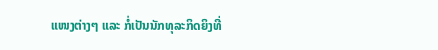ແໜງຕ່າງໆ ແລະ ກໍ່ເປັນນັກທຸລະກິດຍິງທີ່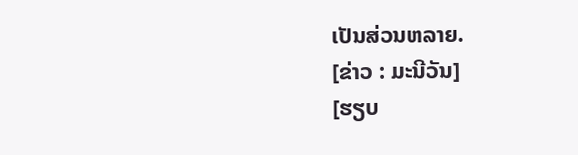ເປັນສ່ວນຫລາຍ.
[ຂ່າວ : ມະນີວັນ]
[ຮຽບ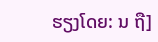ຮຽງໂດຍ: ນ ຖື]